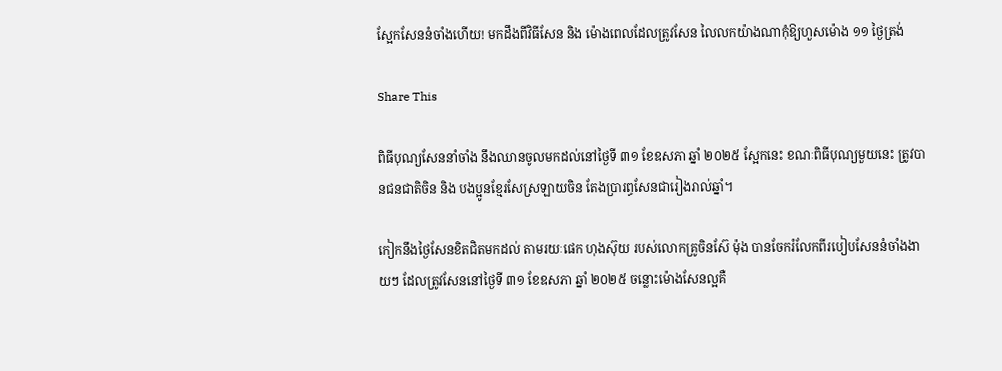ស្អែកសែននំចាំងហើយ! មកដឹងពីវិធីសែន និង ម៉ោងពេលដែលត្រូវសែន លៃលកយ៉ាងណាកុំឱ្យហួសម៉ោង ១១ ថ្ងៃត្រង់

Share This

ពិធីបុណ្យសែននាំចាំង នឹងឈានចូលមកដល់នៅថ្ងៃទី ៣១ ខែឧសភា ឆ្នាំ ២០២៥ ស្អែកនេះ ខណៈពិធីបុណ្យមួយនេះ ត្រូវបានជនជាតិចិន និង បងប្អូនខ្មែរសែស្រឡាយចិន តែងប្រារព្ធសែនជារៀងរាល់ឆ្នាំ។

កៀកនឹងថ្ងៃសែនខិតជិតមកដល់ តាមរយៈផេក ហុងស៊ុយ របស់លោកគ្រូចិនស៊ែ ម៉ុង បានចែករំលែកពីរបៀបសែននំចាំងងាយៗ ដែលត្រូវសែននៅថ្ងៃទី ៣១ ខែឧសភា ឆ្នាំ ២០២៥ ចន្លោះម៉ោងសែនល្អគឺ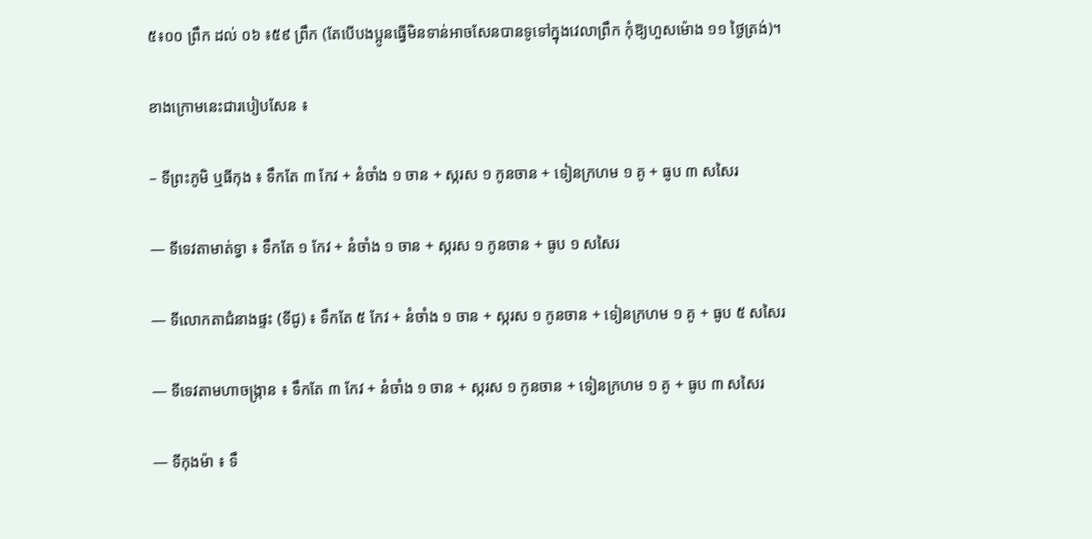៥៖០០ ព្រឹក ដល់ ០៦ ៖៥៩ ព្រឹក (តែបើបងប្អូនធ្វើមិនទាន់អាចសែនបានទូទៅក្នុងវេលាព្រឹក កុំឱ្យហួសម៉ោង ១១ ថ្ងៃត្រង់)។

ខាងក្រោមនេះជារបៀបសែន ៖

– ទីព្រះភូមិ ឬធីកុង ៖ ទឹកតែ ៣ កែវ + នំចាំង ១ ចាន + ស្ករស ១ កូនចាន + ទៀនក្រហម ១ គូ + ធូប ៣ សសៃរ

— ទីទេវតាមាត់ទ្វា ៖ ទឹកតែ ១ កែវ + នំចាំង ១ ចាន + ស្ករស ១ កូនចាន + ធូប ១ សសៃរ

— ទីលោកតាជំនាងផ្ទះ (ទីជូ) ៖ ទឹកតែ ៥ កែវ + នំចាំង ១ ចាន + ស្ករស ១ កូនចាន + ទៀនក្រហម ១ គូ + ធូប ៥ សសៃរ

— ទីទេវតាមហាចង្ក្រាន ៖ ទឹកតែ ៣ កែវ + នំចាំង ១ ចាន + ស្ករស ១ កូនចាន + ទៀនក្រហម ១ គូ + ធូប ៣ សសៃរ

— ទីកុងម៉ា ៖ ទឹ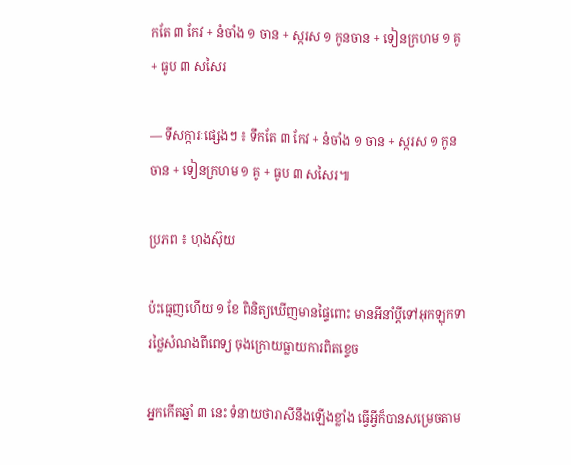កតែ ៣ កែវ + នំចាំង ១ ចាន + ស្ករស ១ កូនចាន + ទៀនក្រហម ១ គូ + ធូប ៣ សសៃរ

— ទីសក្ការៈផ្សេងៗ ៖ ទឹកតែ ៣ កែវ + នំចាំង ១ ចាន + ស្ករស ១ កូនចាន + ទៀនក្រហម ១ គូ + ធូប ៣ សសៃរ៕

ប្រភព ៖ ហុងស៊ុយ

ប៉ះធ្មេញហើយ ១ ខែ ពិនិត្យឃើញមានផ្ទៃពោះ មានអីនាំប្ដីទៅអុកឡុកទារថ្លៃសំណងពីពេទ្យ ចុងក្រោយធ្លាយការពិតខ្ទេច

អ្នកកើតឆ្នាំ ៣ នេះ ទំនាយថារាសីនឹងឡើងខ្លាំង ធ្វើអ្វីក៏បានសម្រេចតាម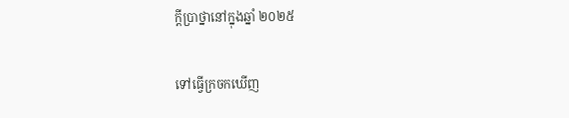ក្ដីប្រាថ្នានៅក្នុងឆ្នាំ ២០២៥

ទៅធ្វើក្រចកឃើញ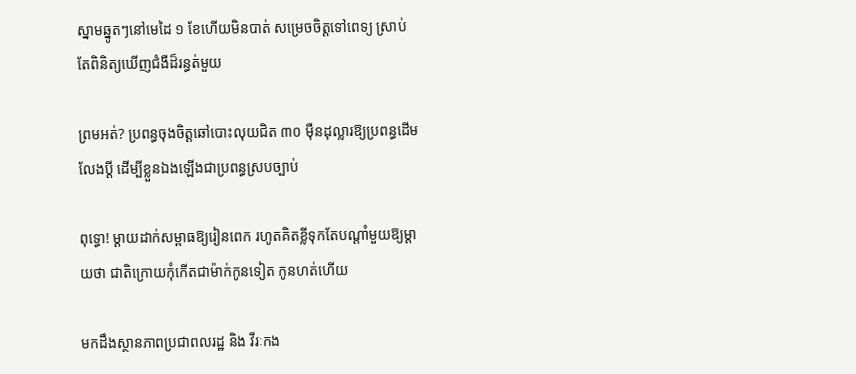ស្នាមឆ្នូតៗនៅមេដៃ ១ ខែហើយមិនបាត់ សម្រេចចិត្តទៅពេទ្យ ស្រាប់តែពិនិត្យឃើញជំងឺដ៏រន្ធត់មួយ

ព្រមអត់? ប្រពន្ធចុងចិត្តឆៅបោះលុយជិត ៣០ ម៉ឺនដុល្លារឱ្យប្រពន្ធដើមលែងប្តី ដើម្បីខ្លួនឯងឡើងជាប្រពន្ធស្របច្បាប់

ពុទ្ធោ! ម្ដាយដាក់សម្ពាធឱ្យរៀនពេក រហូតគិតខ្លីទុកតែបណ្ដាំមួយឱ្យម្តាយថា ជាតិក្រោយកុំកើតជាម៉ាក់កូនទៀត កូនហត់ហើយ

មកដឹងស្ថានភាពប្រជាពលរដ្ឋ និង វីរៈកង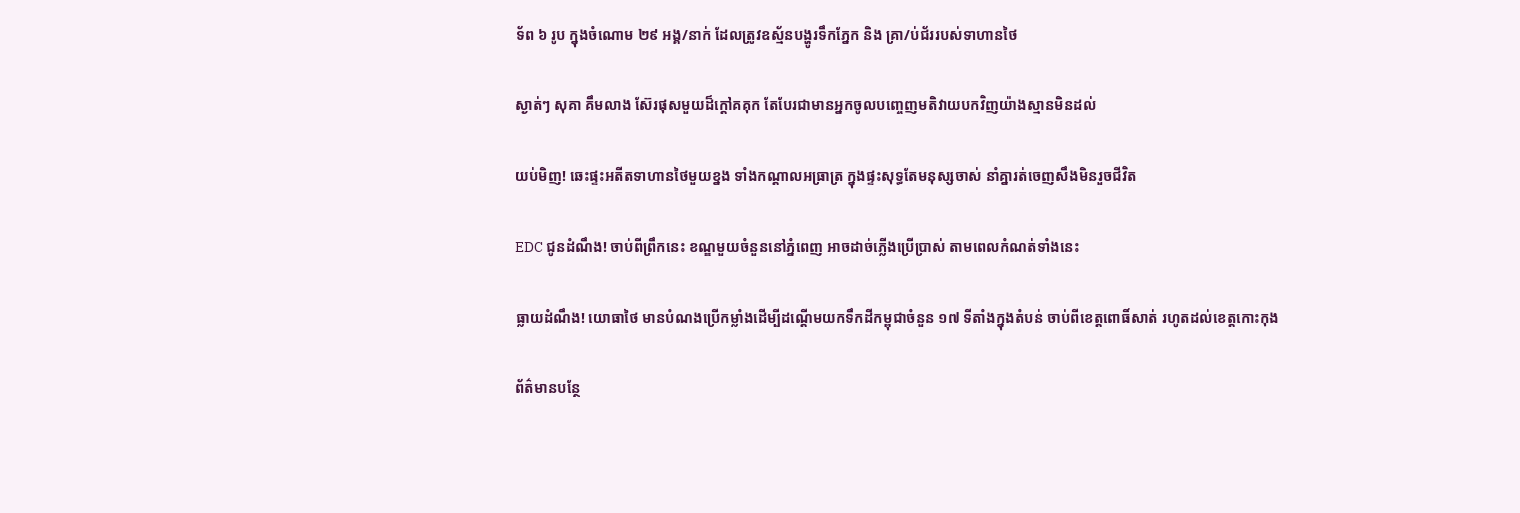ទ័ព ៦ រូប ក្នុងចំណោម ២៩ អង្គ/នាក់ ដែលត្រូវឧស្ម័នបង្ហូរទឹកភ្នែក និង គ្រា/ប់ជ័ររបស់ទាហានថៃ

ស្ងាត់ៗ សុគា គឹមលាង ស៊ែរផុសមួយដ៏ក្ដៅគគុក តែបែរជាមានអ្នកចូលបញ្ចេញមតិវាយបកវិញយ៉ាងស្មានមិនដល់

យប់មិញ! ឆេះផ្ទះអតីតទាហានថៃមួយខ្នង ទាំងកណ្តាលអធ្រាត្រ ក្នុងផ្ទះសុទ្ធតែមនុស្សចាស់ នាំគ្នារត់ចេញសឹងមិនរួចជីវិត

EDC ជូនដំណឹង! ចាប់ពីព្រឹកនេះ ខណ្ឌមួយចំនួននៅភ្នំពេញ អាចដាច់ភ្លើងប្រើប្រាស់ តាមពេលកំណត់ទាំងនេះ

ធ្លាយដំណឹង! យោធាថៃ មានបំណងប្រើកម្លាំងដើម្បីដណ្តើមយកទឹកដីកម្ពុជាចំនួន ១៧ ទីតាំងក្នុងតំបន់ ចាប់ពីខេត្តពោធិ៍សាត់ រហូតដល់ខេត្តកោះកុង

ព័ត៌មានបន្ថែ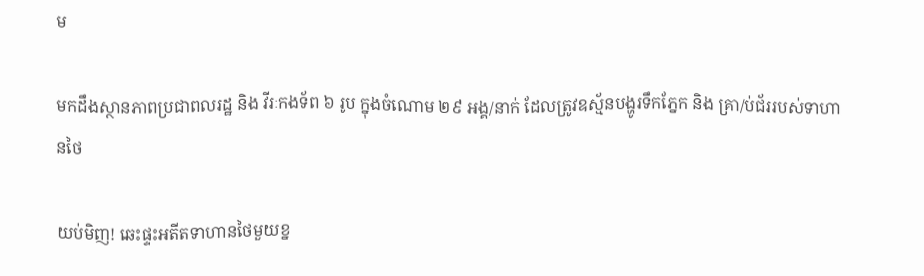ម

មកដឹងស្ថានភាពប្រជាពលរដ្ឋ និង វីរៈកងទ័ព ៦ រូប ក្នុងចំណោម ២៩ អង្គ/នាក់ ដែលត្រូវឧស្ម័នបង្ហូរទឹកភ្នែក និង គ្រា/ប់ជ័ររបស់ទាហានថៃ

យប់មិញ! ឆេះផ្ទះអតីតទាហានថៃមួយខ្ន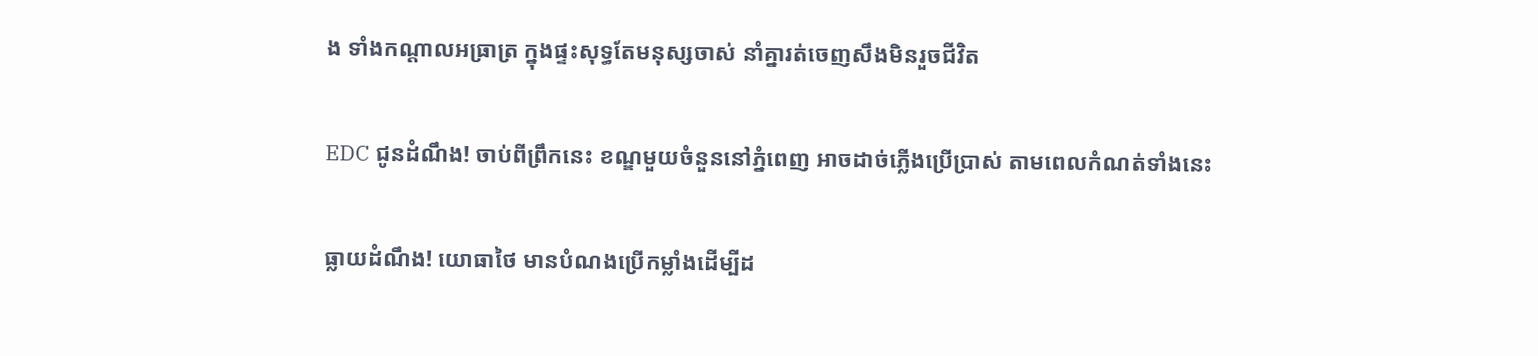ង ទាំងកណ្តាលអធ្រាត្រ ក្នុងផ្ទះសុទ្ធតែមនុស្សចាស់ នាំគ្នារត់ចេញសឹងមិនរួចជីវិត

EDC ជូនដំណឹង! ចាប់ពីព្រឹកនេះ ខណ្ឌមួយចំនួននៅភ្នំពេញ អាចដាច់ភ្លើងប្រើប្រាស់ តាមពេលកំណត់ទាំងនេះ

ធ្លាយដំណឹង! យោធាថៃ មានបំណងប្រើកម្លាំងដើម្បីដ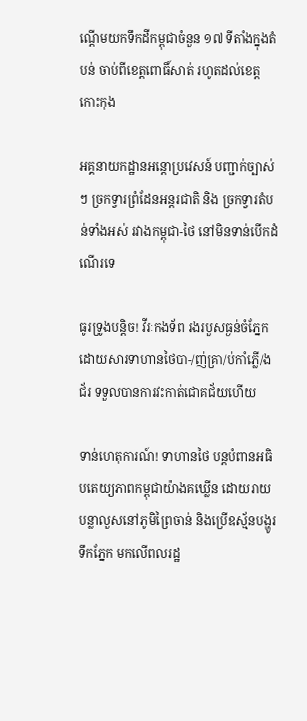ណ្តើមយកទឹកដីកម្ពុជាចំនួន ១៧ ទីតាំងក្នុងតំបន់ ចាប់ពីខេត្តពោធិ៍សាត់ រហូតដល់ខេត្តកោះកុង

អគ្គនាយកដ្ឋានអន្តោប្រវេសន៍ បញ្ជាក់ច្បាស់ៗ ច្រកទ្វារព្រំដែនអន្តរជាតិ និង ច្រកទ្វារតំបន់ទាំងអស់ រវាងកម្ពុជា-ថៃ នៅមិនទាន់បើកដំណើរទេ

ធូរទ្រូងបន្តិច! វីរៈកងទ័ព រងរបួសធ្ងន់ចំភ្នែកដោយសារទាហានថៃបា-/ញ់គ្រា/ប់កាំភ្លើ/ងជ័រ ទទួលបានការវះកាត់ជោគជ័យហើយ

ទាន់ហេតុការណ៍! ទាហានថៃ បន្តបំពានអធិបតេយ្យភាពកម្ពុជាយ៉ាងគឃ្លើន ដោយរាយបន្លាលួសនៅភូមិព្រៃចាន់ និងប្រើឧស្ម័នបង្ហូរទឹកភ្នែក មកលើពលរដ្ឋ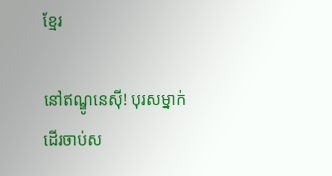ខ្មែរ

នៅឥណ្ឌូនេស៊ី! បុរសម្នាក់ដើរចាប់ស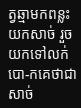ត្វឆ្មាមកពន្លះយកសាច់ រួចយកទៅលក់បោ-កគេថាជាសាច់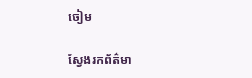ចៀម

ស្វែងរកព័ត៌មា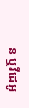ន ឬវីដេអូ